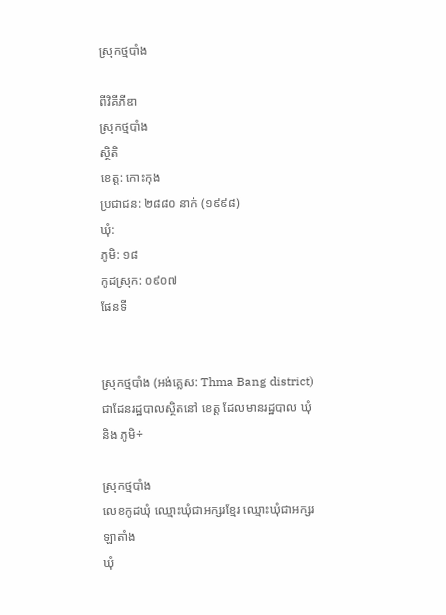ស្រុកថ្មបាំង

ពីវិគីភីឌា
ស្រុកថ្មបាំង
ស្ថិតិ
ខេត្ត: កោះកុង
ប្រជាជន: ២៨៨០ នាក់ (១៩៩៨)
ឃុំ:
ភូមិ: ១៨
កូដស្រុក: ០៩០៧
ផែនទី


ស្រុកថ្មបាំង (អង់គ្លេស: Thma Bang district) ជាដែនរដ្ឋបាលស្ថិតនៅ ខេត្ត ដែលមានរដ្ឋបាល ឃុំ និង ភូមិ÷

ស្រុកថ្មបាំង
លេខកូដឃុំ ឈ្មោះឃុំជាអក្សរខ្មែរ ឈ្មោះឃុំជាអក្សរឡាតាំង
ឃុំ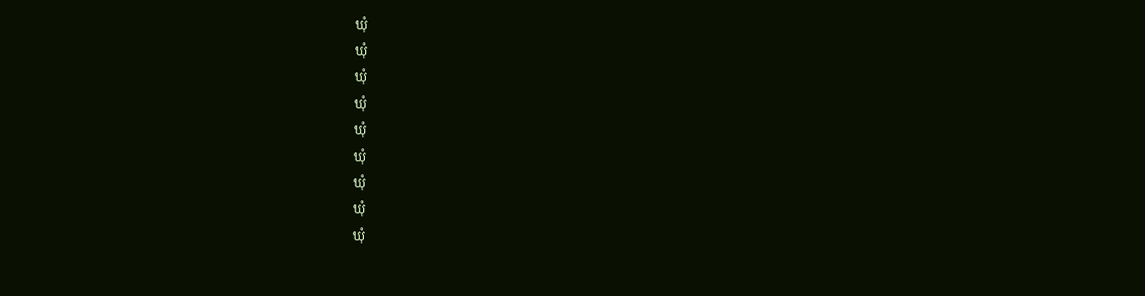ឃុំ
ឃុំ
ឃុំ
ឃុំ
ឃុំ
ឃុំ
ឃុំ
ឃុំ
ឃុំ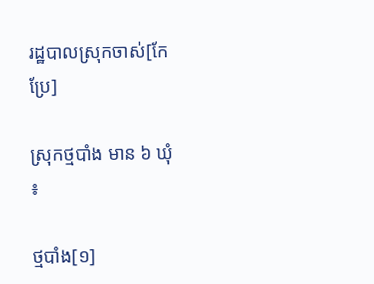រដ្ឋបាលស្រុកចាស់[កែប្រែ]

ស្រុកថ្មបាំង មាន ៦ ឃុំ ៖

ថ្មបាំង[១]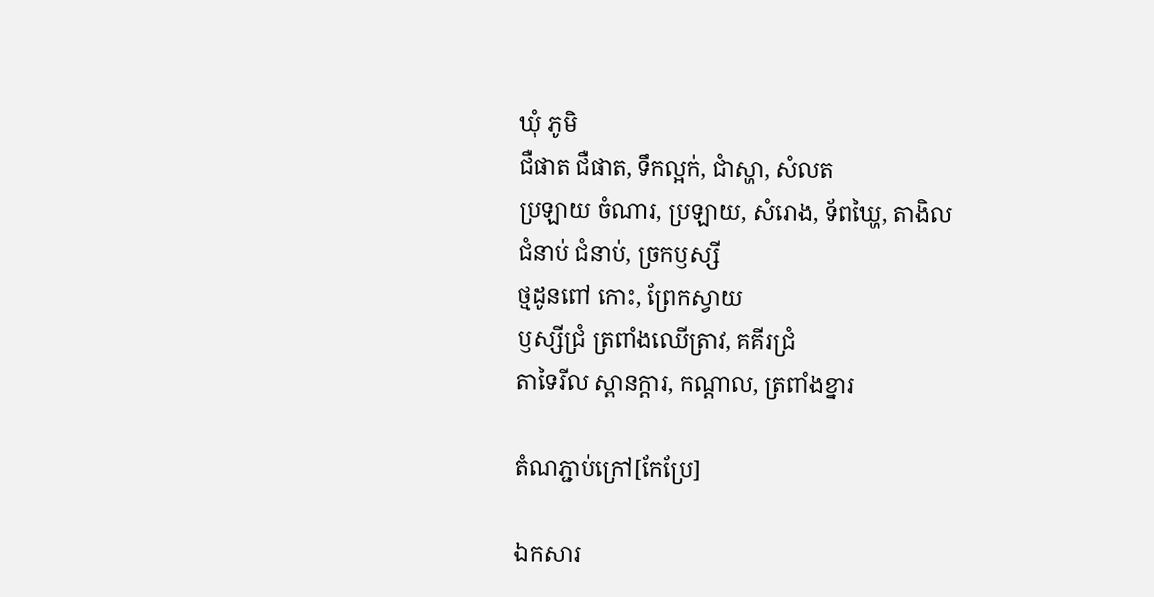ឃុំ ភូមិ
ជឺផាត ជឺផាត, ទឹកល្អក់, ជាំស្ហា, សំលត
ប្រឡាយ ចំណារ, ប្រឡាយ, សំរោង, ទ័ពឃ្ហៃ, តាងិល
ជំនាប់ ជំនាប់, ច្រកឫស្សី
ថ្មដូនពៅ កោះ, ព្រែកស្វាយ
ឫស្សីជ្រំ ត្រពាំងឈើត្រាវ, គគីរជ្រំ
តាទៃរីល ស្ពានក្ដារ, កណ្ដាល, ត្រពាំងខ្នារ

តំណភ្ជាប់ក្រៅ[កែប្រែ]

ឯកសារ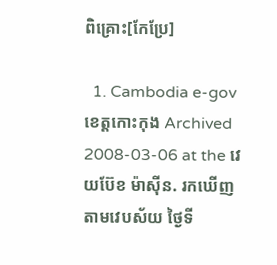ពិគ្រោះ[កែប្រែ]

  1. Cambodia e-gov ខេត្តកោះកុង Archived 2008-03-06 at the វេយប៊ែខ ម៉ាស៊ីន. រកឃើញតាមវេបស័យ ថ្ងៃទី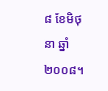៨ ខែមិថុនា ឆ្នាំ២០០៨។